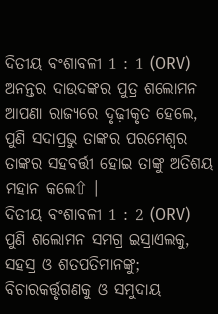ଦିତୀୟ ବଂଶାବଳୀ 1 : 1 (ORV)
ଅନନ୍ତର ଦାଉଦଙ୍କର ପୁତ୍ର ଶଲୋମନ ଆପଣା ରାଜ୍ୟରେ ଦୃଢ଼ୀକୃତ ହେଲେ, ପୁଣି ସଦାପ୍ରଭୁ ତାଙ୍କର ପରମେଶ୍ଵର ତାଙ୍କର ସହବର୍ତ୍ତୀ ହୋଇ ତାଙ୍କୁ ଅତିଶୟ ମହାନ କଲେ⇧ ।
ଦିତୀୟ ବଂଶାବଳୀ 1 : 2 (ORV)
ପୁଣି ଶଲୋମନ ସମଗ୍ର ଇସ୍ରାଏଲକୁ, ସହସ୍ର ଓ ଶତପତିମାନଙ୍କୁ; ବିଚାରକର୍ତ୍ତୃଗଣକୁ ଓ ସମୁଦାୟ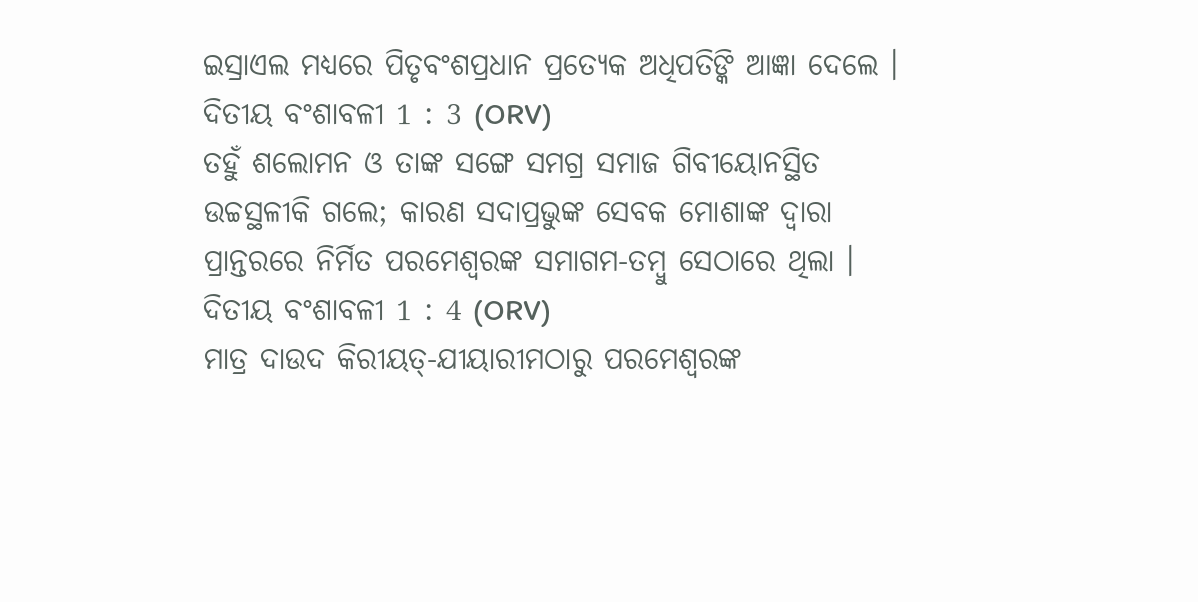ଇସ୍ରାଏଲ ମଧ୍ୟରେ ପିତୃବଂଶପ୍ରଧାନ ପ୍ରତ୍ୟେକ ଅଧିପତିଙ୍କି ଆଜ୍ଞା ଦେଲେ ।
ଦିତୀୟ ବଂଶାବଳୀ 1 : 3 (ORV)
ତହୁଁ ଶଲୋମନ ଓ ତାଙ୍କ ସଙ୍ଗେ ସମଗ୍ର ସମାଜ ଗିବୀୟୋନସ୍ଥିତ ଉଚ୍ଚସ୍ଥଳୀକି ଗଲେ; କାରଣ ସଦାପ୍ରଭୁଙ୍କ ସେବକ ମୋଶାଙ୍କ ଦ୍ଵାରା ପ୍ରାନ୍ତରରେ ନିର୍ମିତ ପରମେଶ୍ଵରଙ୍କ ସମାଗମ-ତମ୍ଵୁ ସେଠାରେ ଥିଲା ।
ଦିତୀୟ ବଂଶାବଳୀ 1 : 4 (ORV)
ମାତ୍ର ଦାଉଦ କିରୀୟତ୍-ଯୀୟାରୀମଠାରୁ ପରମେଶ୍ଵରଙ୍କ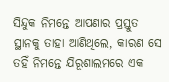ସିନ୍ଦୁକ ନିମନ୍ତେ ଆପଣାର ପ୍ରସ୍ତୁତ ସ୍ଥାନକୁ ତାହା ଆଣିଥିଲେ, କାରଣ ସେ ତହିଁ ନିମନ୍ତେ ଯିରୂଶାଲମରେ ଏକ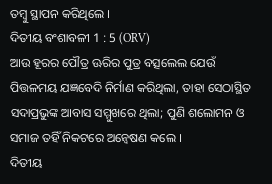ତମ୍ଵୁ ସ୍ଥାପନ କରିଥିଲେ ।
ଦିତୀୟ ବଂଶାବଳୀ 1 : 5 (ORV)
ଆଉ ହୂରର ପୌତ୍ର ଊରିର ପୁତ୍ର ବତ୍ସଲେଲ ଯେଉଁ ପିତ୍ତଳମୟ ଯଜ୍ଞବେଦି ନିର୍ମାଣ କରିଥିଲା, ତାହା ସେଠାସ୍ଥିତ ସଦାପ୍ରଭୁଙ୍କ ଆବାସ ସମ୍ମୁଖରେ ଥିଲା; ପୁଣି ଶଲୋମନ ଓ ସମାଜ ତହିଁ ନିକଟରେ ଅନ୍ଵେଷଣ କଲେ ।
ଦିତୀୟ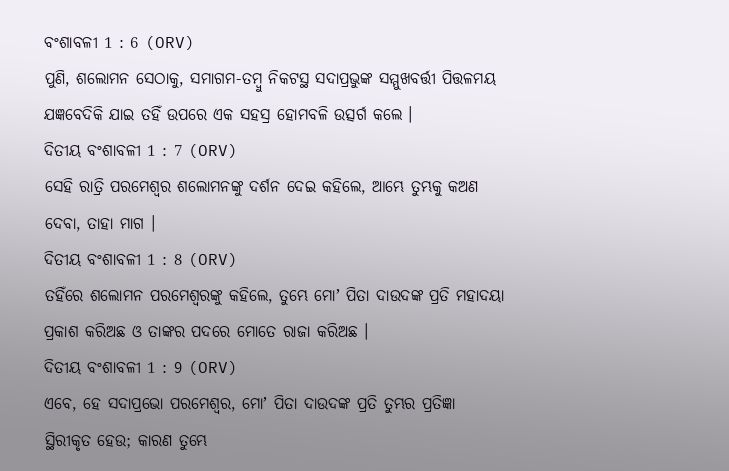ବଂଶାବଳୀ 1 : 6 (ORV)
ପୁଣି, ଶଲୋମନ ସେଠାକୁ, ସମାଗମ-ତମ୍ଵୁ ନିକଟସ୍ଥ ସଦାପ୍ରଭୁଙ୍କ ସମ୍ମୁଖବର୍ତ୍ତୀ ପିତ୍ତଳମୟ ଯଜ୍ଞବେଦିକି ଯାଇ ତହିଁ ଉପରେ ଏକ ସହସ୍ର ହୋମବଳି ଉତ୍ସର୍ଗ କଲେ ।
ଦିତୀୟ ବଂଶାବଳୀ 1 : 7 (ORV)
ସେହି ରାତ୍ରି ପରମେଶ୍ଵର ଶଲୋମନଙ୍କୁ ଦର୍ଶନ ଦେଇ କହିଲେ, ଆମ୍ଭେ ତୁମ୍ଭକୁ କଅଣ ଦେବା, ତାହା ମାଗ ।
ଦିତୀୟ ବଂଶାବଳୀ 1 : 8 (ORV)
ତହିଁରେ ଶଲୋମନ ପରମେଶ୍ଵରଙ୍କୁ କହିଲେ, ତୁମ୍ଭେ ମୋʼ ପିତା ଦାଉଦଙ୍କ ପ୍ରତି ମହାଦୟା ପ୍ରକାଶ କରିଅଛ ଓ ତାଙ୍କର ପଦରେ ମୋତେ ରାଜା କରିଅଛ ।
ଦିତୀୟ ବଂଶାବଳୀ 1 : 9 (ORV)
ଏବେ, ହେ ସଦାପ୍ରଭୋ ପରମେଶ୍ଵର, ମୋʼ ପିତା ଦାଉଦଙ୍କ ପ୍ରତି ତୁମ୍ଭର ପ୍ରତିଜ୍ଞା ସ୍ଥିରୀକୃତ ହେଉ; କାରଣ ତୁମ୍ଭେ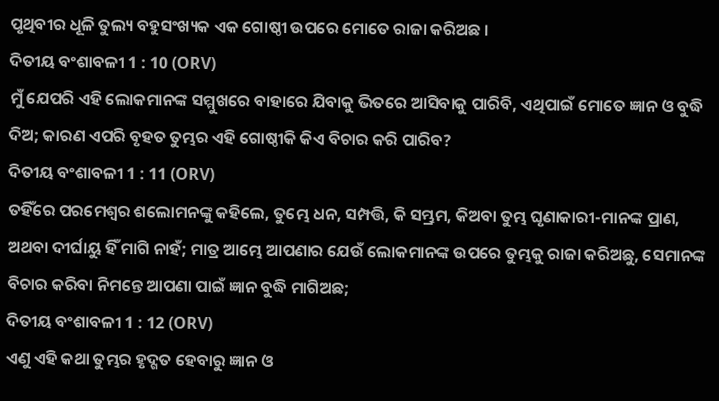ପୃଥିବୀର ଧୂଳି ତୁଲ୍ୟ ବହୁସଂଖ୍ୟକ ଏକ ଗୋଷ୍ଠୀ ଉପରେ ମୋତେ ରାଜା କରିଅଛ ।
ଦିତୀୟ ବଂଶାବଳୀ 1 : 10 (ORV)
ମୁଁ ଯେପରି ଏହି ଲୋକମାନଙ୍କ ସମ୍ମୁଖରେ ବାହାରେ ଯିବାକୁ ଭିତରେ ଆସିବାକୁ ପାରିବି, ଏଥିପାଇଁ ମୋତେ ଜ୍ଞାନ ଓ ବୁଦ୍ଧି ଦିଅ; କାରଣ ଏପରି ବୃହତ ତୁମ୍ଭର ଏହି ଗୋଷ୍ଠୀକି କିଏ ବିଚାର କରି ପାରିବ?
ଦିତୀୟ ବଂଶାବଳୀ 1 : 11 (ORV)
ତହିଁରେ ପରମେଶ୍ଵର ଶଲୋମନଙ୍କୁ କହିଲେ, ତୁମ୍ଭେ ଧନ, ସମ୍ପତ୍ତି, କି ସମ୍ଭ୍ରମ, କିଅବା ତୁମ୍ଭ ଘୃଣାକାରୀ-ମାନଙ୍କ ପ୍ରାଣ, ଅଥବା ଦୀର୍ଘାୟୁ ହିଁ ମାଗି ନାହଁ; ମାତ୍ର ଆମ୍ଭେ ଆପଣାର ଯେଉଁ ଲୋକମାନଙ୍କ ଉପରେ ତୁମ୍ଭକୁ ରାଜା କରିଅଛୁ, ସେମାନଙ୍କ ବିଚାର କରିବା ନିମନ୍ତେ ଆପଣା ପାଇଁ ଜ୍ଞାନ ବୁଦ୍ଧି ମାଗିଅଛ;
ଦିତୀୟ ବଂଶାବଳୀ 1 : 12 (ORV)
ଏଣୁ ଏହି କଥା ତୁମ୍ଭର ହୃଦ୍ଗତ ହେବାରୁ ଜ୍ଞାନ ଓ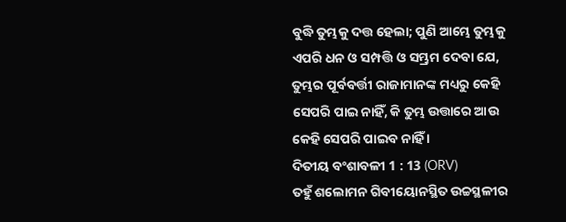ବୁଦ୍ଧି ତୁମ୍ଭକୁ ଦତ୍ତ ହେଲା; ପୁଣି ଆମ୍ଭେ ତୁମ୍ଭକୁ ଏପରି ଧନ ଓ ସମ୍ପତ୍ତି ଓ ସମ୍ଭ୍ରମ ଦେବା ଯେ, ତୁମ୍ଭର ପୂର୍ବବର୍ତ୍ତୀ ରାଜାମାନଙ୍କ ମଧ୍ୟରୁ କେହି ସେପରି ପାଇ ନାହିଁ, କି ତୁମ୍ଭ ଉତ୍ତାରେ ଆଉ କେହି ସେପରି ପାଇବ ନାହିଁ ।
ଦିତୀୟ ବଂଶାବଳୀ 1 : 13 (ORV)
ତହୁଁ ଶଲୋମନ ଗିବୀୟୋନସ୍ଥିତ ଉଚ୍ଚସ୍ଥଳୀର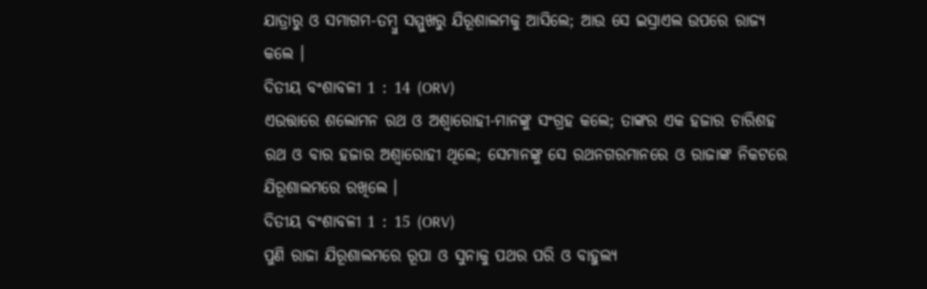ଯାତ୍ରାରୁ ଓ ସମାଗମ-ତମ୍ଵୁ ସମ୍ମୁଖରୁ ଯିରୂଶାଲମକୁ ଆସିଲେ; ଆଉ ସେ ଇସ୍ରାଏଲ ଉପରେ ରାଜ୍ୟ କଲେ ।
ଦିତୀୟ ବଂଶାବଳୀ 1 : 14 (ORV)
ଏଉତ୍ତାରେ ଶଲୋମନ ରଥ ଓ ଅଶ୍ଵାରୋହୀ-ମାନଙ୍କୁ ସଂଗ୍ରହ କଲେ; ତାଙ୍କର ଏକ ହଜାର ଚାରିଶହ ରଥ ଓ ବାର ହଜାର ଅଶ୍ଵାରୋହୀ ଥିଲେ; ସେମାନଙ୍କୁ ସେ ରଥନଗରମାନରେ ଓ ରାଜାଙ୍କ ନିକଟରେ ଯିରୂଶାଲମରେ ରଖିଲେ ।
ଦିତୀୟ ବଂଶାବଳୀ 1 : 15 (ORV)
ପୁଣି ରାଜା ଯିରୂଶାଲମରେ ରୂପା ଓ ସୁନାକୁ ପଥର ପରି ଓ ବାହୁଲ୍ୟ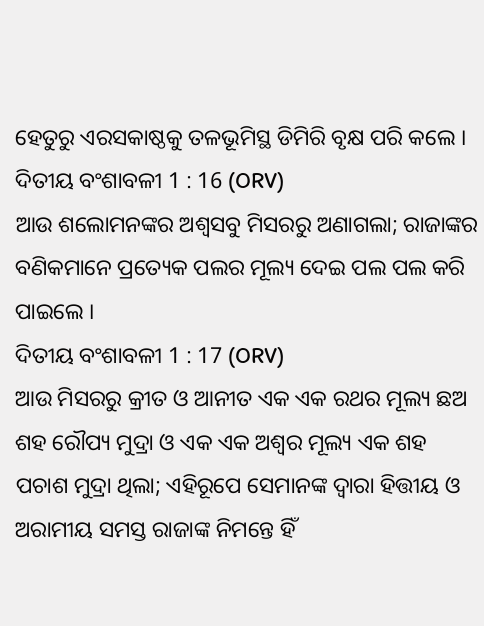ହେତୁରୁ ଏରସକାଷ୍ଠକୁ ତଳଭୂମିସ୍ଥ ଡିମିରି ବୃକ୍ଷ ପରି କଲେ ।
ଦିତୀୟ ବଂଶାବଳୀ 1 : 16 (ORV)
ଆଉ ଶଲୋମନଙ୍କର ଅଶ୍ଵସବୁ ମିସରରୁ ଅଣାଗଲା; ରାଜାଙ୍କର ବଣିକମାନେ ପ୍ରତ୍ୟେକ ପଲର ମୂଲ୍ୟ ଦେଇ ପଲ ପଲ କରି ପାଇଲେ ।
ଦିତୀୟ ବଂଶାବଳୀ 1 : 17 (ORV)
ଆଉ ମିସରରୁ କ୍ରୀତ ଓ ଆନୀତ ଏକ ଏକ ରଥର ମୂଲ୍ୟ ଛଅ ଶହ ରୌପ୍ୟ ମୁଦ୍ରା ଓ ଏକ ଏକ ଅଶ୍ଵର ମୂଲ୍ୟ ଏକ ଶହ ପଚାଶ ମୁଦ୍ରା ଥିଲା; ଏହିରୂପେ ସେମାନଙ୍କ ଦ୍ଵାରା ହିତ୍ତୀୟ ଓ ଅରାମୀୟ ସମସ୍ତ ରାଜାଙ୍କ ନିମନ୍ତେ ହିଁ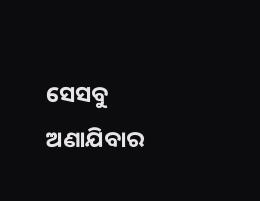ସେସବୁ ଅଣାଯିବାର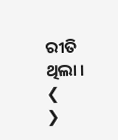ରୀତି ଥିଲା ।
❮
❯